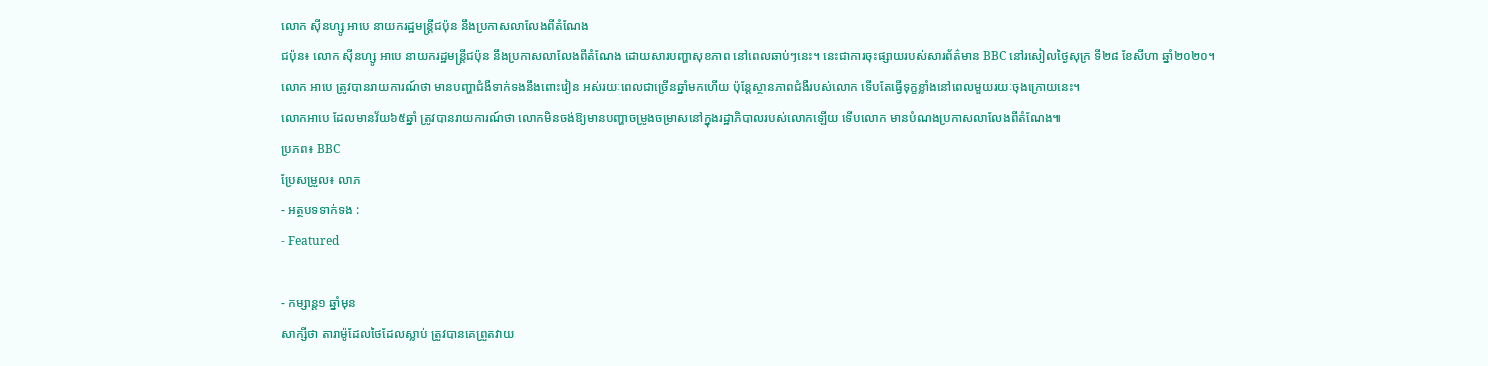លោក ស៊ីនហ្សូ អាបេ នាយករដ្ឋមន្ត្រីជប៉ុន នឹងប្រកាសលាលែងពីតំណែង
ជប៉ុន៖ លោក ស៊ីនហ្សូ អាបេ នាយករដ្ឋមន្ត្រីជប៉ុន នឹងប្រកាសលាលែងពីតំណែង ដោយសារបញ្ហាសុខភាព នៅពេលឆាប់ៗនេះ។ នេះជាការចុះផ្សាយរបស់សារព័ត៌មាន BBC នៅរសៀលថ្ងៃសុក្រ ទី២៨ ខែសីហា ឆ្នាំ២០២០។
លោក អាបេ ត្រូវបានរាយការណ៍ថា មានបញ្ហាជំងឺទាក់ទងនឹងពោះវៀន អស់រយៈពេលជាច្រើនឆ្នាំមកហើយ ប៉ុន្តែស្ថានភាពជំងឺរបស់លោក ទើបតែធ្វើទុក្ខខ្លាំងនៅពេលមួយរយៈចុងក្រោយនេះ។
លោកអាបេ ដែលមានវ័យ៦៥ឆ្នាំ ត្រូវបានរាយការណ៍ថា លោកមិនចង់ឱ្យមានបញ្ហាចម្រូងចម្រាសនៅក្នុងរដ្ឋាភិបាលរបស់លោកឡើយ ទើបលោក មានបំណងប្រកាសលាលែងពីតំណែង៕
ប្រភព៖ BBC
ប្រែសម្រួល៖ លាភ
- អត្ថបទទាក់ទង :
- Featured

- កម្សាន្ត១ ឆ្នាំមុន
សាក្សីថា តារាម៉ូដែលថៃដែលស្លាប់ ត្រូវបានគេព្រួតវាយ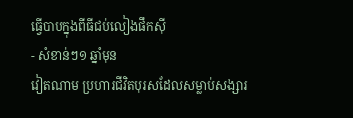ធ្វើបាបក្នុងពីធីជប់លៀងផឹកស៊ី
- សំខាន់ៗ១ ឆ្នាំមុន
វៀតណាម ប្រហារជីវិតបុរសដែលសម្លាប់សង្សារ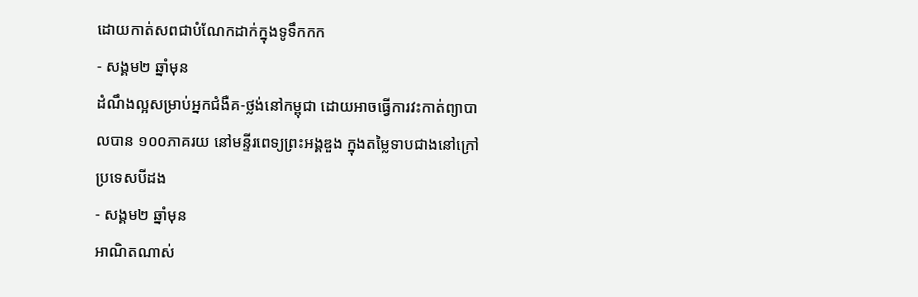ដោយកាត់សពជាបំណែកដាក់ក្នុងទូទឹកកក
- សង្គម២ ឆ្នាំមុន
ដំណឹងល្អសម្រាប់អ្នកជំងឺគ-ថ្លង់នៅកម្ពុជា ដោយអាចធ្វើការវះកាត់ព្យាបាលបាន ១០០ភាគរយ នៅមន្ទីរពេទ្យព្រះអង្គឌួង ក្នុងតម្លៃទាបជាងនៅក្រៅប្រទេសបីដង
- សង្គម២ ឆ្នាំមុន
អាណិតណាស់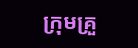ក្រុមគ្រួ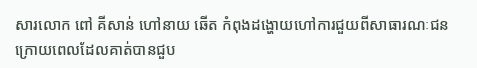សារលោក ពៅ គីសាន់ ហៅនាយ ឆើត កំពុងដង្ហោយហៅការជួយពីសាធារណៈជន ក្រោយពេលដែលគាត់បានជួប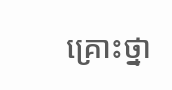គ្រោះថ្នា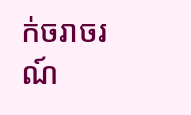ក់ចរាចរណ៍